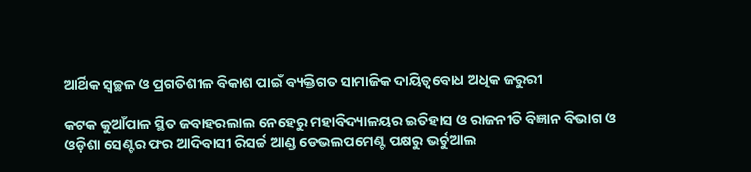ଆର୍ଥିକ ସ୍ୱଚ୍ଛଳ ଓ ପ୍ରଗତିଶୀଳ ବିକାଶ ପାଇଁ ବ୍ୟକ୍ତିଗତ ସାମାଜିକ ଦାୟିତ୍ୱବୋଧ ଅଧିକ ଜରୁରୀ

କଟକ କୁଆଁପାଳ ସ୍ଥିତ ଜବାହରଲାଲ ନେହେରୁ ମହାବିଦ୍ୟାଳୟର ଇତିହାସ ଓ ରାଜନୀତି ବିଜ୍ଞାନ ବିଭାଗ ଓ ଓଡ଼ିଶା ସେଣ୍ଟର ଫର ଆଦିବାସୀ ରିସର୍ଚ୍ଚ ଆଣ୍ଡ ଡେଭଲପମେଣ୍ଟ ପକ୍ଷରୁ ଭର୍ଚୁଆଲ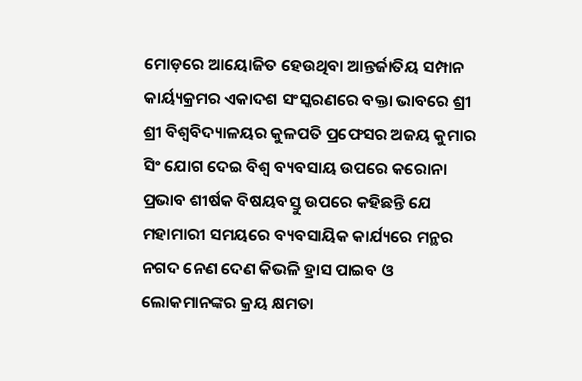ମୋଡ଼ରେ ଆୟୋଜିତ ହେଉଥିବା ଆନ୍ତର୍ଜାତିୟ ସମ୍ପାନ କାର୍ୟ୍ୟକ୍ରମର ଏକାଦଶ ସଂସ୍କରଣରେ ବକ୍ତା ଭାବରେ ଶ୍ରୀ ଶ୍ରୀ ବିଶ୍ୱବିଦ୍ୟାଳୟର କୁଳପତି ପ୍ରଫେସର ଅଜୟ କୁମାର ସିଂ ଯୋଗ ଦେଇ ବିଶ୍ୱ ବ୍ୟବସାୟ ଉପରେ କରୋନା ପ୍ରଭାବ ଶୀର୍ଷକ ବିଷୟବସ୍ତୁ ଉପରେ କହିଛନ୍ତି ଯେ ମହାମାରୀ ସମୟରେ ବ୍ୟବସାୟିକ କାର୍ଯ୍ୟରେ ମନ୍ଥର ନଗଦ ନେଣ ଦେଣ କିଭଳି ହ୍ରାସ ପାଇବ ଓ ଲୋକମାନଙ୍କର କ୍ରୟ କ୍ଷମତା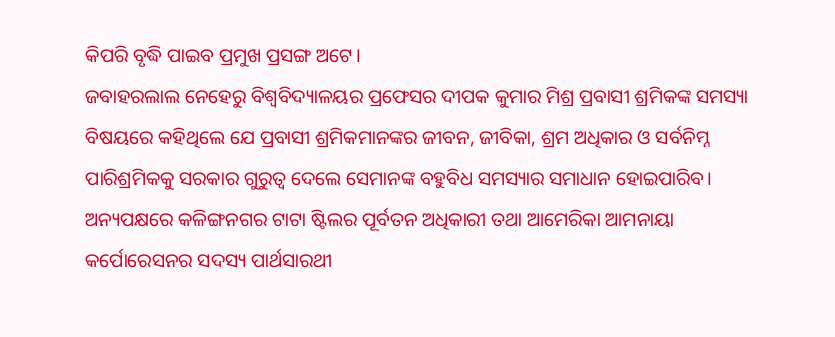କିପରି ବୃଦ୍ଧି ପାଇବ ପ୍ରମୁଖ ପ୍ରସଙ୍ଗ ଅଟେ।
ଜବାହରଲାଲ ନେହେରୁ ବିଶ୍ୱବିଦ୍ୟାଳୟର ପ୍ରଫେସର ଦୀପକ କୁମାର ମିଶ୍ର ପ୍ରବାସୀ ଶ୍ରମିକଙ୍କ ସମସ୍ୟା ବିଷୟରେ କହିଥିଲେ ଯେ ପ୍ରବାସୀ ଶ୍ରମିକମାନଙ୍କର ଜୀବନ, ଜୀବିକା, ଶ୍ରମ ଅଧିକାର ଓ ସର୍ବନିମ୍ନ ପାରିଶ୍ରମିକକୁ ସରକାର ଗୁରୁତ୍ୱ ଦେଲେ ସେମାନଙ୍କ ବହୁବିଧ ସମସ୍ୟାର ସମାଧାନ ହୋଇପାରିବ। ଅନ୍ୟପକ୍ଷରେ କଳିଙ୍ଗନଗର ଟାଟା ଷ୍ଟିଲର ପୂର୍ବତନ ଅଧିକାରୀ ତଥା ଆମେରିକା ଆମନାୟା କର୍ପୋରେସନର ସଦସ୍ୟ ପାର୍ଥସାରଥୀ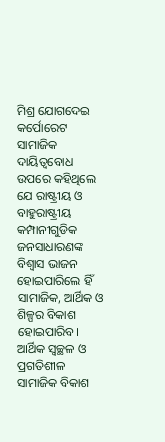ମିଶ୍ର ଯୋଗଦେଇ କର୍ପୋରେଟ ସାମାଜିକ ଦାୟିତ୍ୱବୋଧ ଉପରେ କହିଥିଲେ ଯେ ରାଷ୍ଟ୍ରୀୟ ଓ ବାହୁରାଷ୍ଟ୍ରୀୟ କମ୍ପାନୀଗୁଡିକ ଜନସାଧାରଣଙ୍କ ବିଶ୍ୱାସ ଭାଜନ ହୋଇପାରିଲେ ହିଁ ସାମାଜିକ, ଆର୍ଥିକ ଓ ଶିଳ୍ପର ବିକାଶ ହୋଇପାରିବ। ଆର୍ଥିକ ସ୍ୱଚ୍ଛଳ ଓ ପ୍ରଗତିଶୀଳ ସାମାଜିକ ବିକାଶ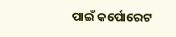ପାଇଁ କର୍ପୋରେଟ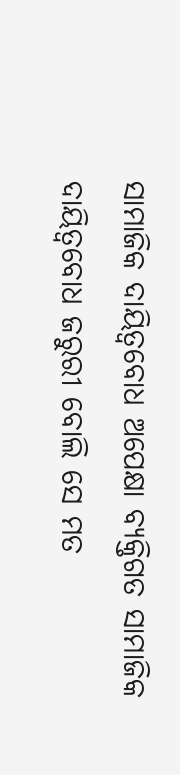ସାମାଜିକ ଦାୟିତ୍ୱବୋଧ ଅପେକ୍ଷା ବ୍ୟକ୍ତିଗତ ସାମାଜିକ ଦାୟିତ୍ୱବୋଧ ଜରୁରୀ ବୋଲି ସେ ମତ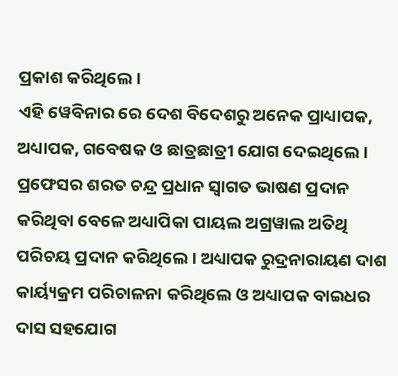ପ୍ରକାଶ କରିଥିଲେ।
ଏହି ୱେବିନାର ରେ ଦେଶ ବିଦେଶରୁ ଅନେକ ପ୍ରାଧ୍ୟାପକ, ଅଧ୍ୟାପକ, ଗବେଷକ ଓ ଛାତ୍ରଛାତ୍ରୀ ଯୋଗ ଦେଇଥିଲେ। ପ୍ରଫେସର ଶରତ ଚନ୍ଦ୍ର ପ୍ରଧାନ ସ୍ୱାଗତ ଭାଷଣ ପ୍ରଦାନ କରିଥିବା ବେଳେ ଅଧ୍ୟାପିକା ପାୟଲ ଅଗ୍ରୱାଲ ଅତିଥି ପରିଚୟ ପ୍ରଦାନ କରିଥିଲେ। ଅଧ୍ୟାପକ ରୁଦ୍ରନାରାୟଣ ଦାଶ କାର୍ୟ୍ୟକ୍ରମ ପରିଚାଳନା କରିଥିଲେ ଓ ଅଧ୍ୟାପକ ବାଇଧର ଦାସ ସହଯୋଗ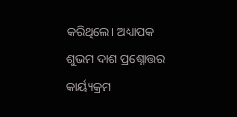କରିଥିଲେ। ଅଧ୍ୟାପକ ଶୁଭମ ଦାଶ ପ୍ରଶ୍ନୋତ୍ତର କାର୍ୟ୍ୟକ୍ରମ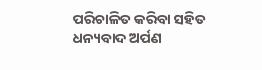ପରିଚାଳିତ କରିବା ସହିତ ଧନ୍ୟବାଦ ଅର୍ପଣ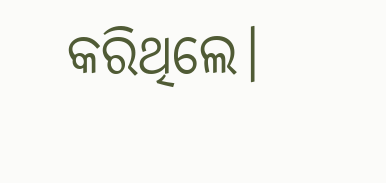କରିଥିଲେ।